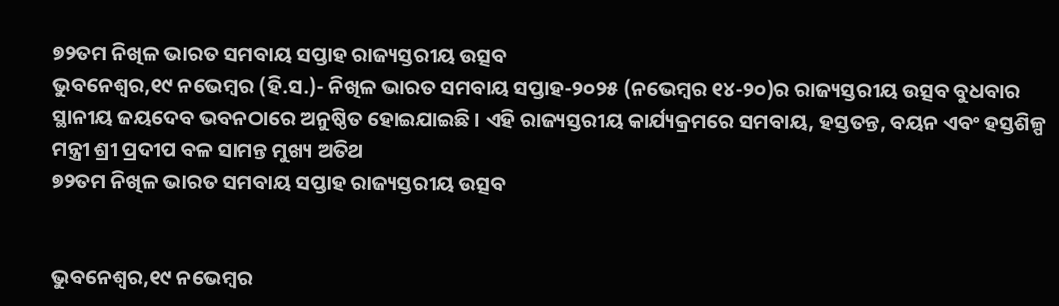୭୨ତମ ନିଖିଳ ଭାରତ ସମବାୟ ସପ୍ତାହ ରାଜ୍ୟସ୍ତରୀୟ ଉତ୍ସବ
ଭୁବନେଶ୍ୱର,୧୯ ନଭେମ୍ବର (ହି.ସ.)- ନିଖିଳ ଭାରତ ସମବାୟ ସପ୍ତାହ-୨୦୨୫ (ନଭେମ୍ବର ୧୪-୨୦)ର ରାଜ୍ୟସ୍ତରୀୟ ଉତ୍ସବ ବୁଧବାର ସ୍ଥାନୀୟ ଜୟଦେବ ଭବନଠାରେ ଅନୁଷ୍ଠିତ ହୋଇଯାଇଛି । ଏହି ରାଜ୍ୟସ୍ତରୀୟ କାର୍ଯ୍ୟକ୍ରମରେ ସମବାୟ, ହସ୍ତତନ୍ତ, ବୟନ ଏବଂ ହସ୍ତଶିଳ୍ପ ମନ୍ତ୍ରୀ ଶ୍ରୀ ପ୍ରଦୀପ ବଳ ସାମନ୍ତ ମୁଖ୍ୟ ଅତିଥ
୭୨ତମ ନିଖିଳ ଭାରତ ସମବାୟ ସପ୍ତାହ ରାଜ୍ୟସ୍ତରୀୟ ଉତ୍ସବ


ଭୁବନେଶ୍ୱର,୧୯ ନଭେମ୍ବର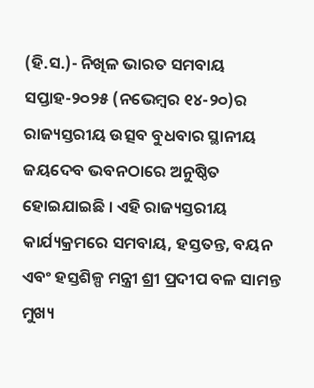(ହି.ସ.)- ନିଖିଳ ଭାରତ ସମବାୟ ସପ୍ତାହ-୨୦୨୫ (ନଭେମ୍ବର ୧୪-୨୦)ର ରାଜ୍ୟସ୍ତରୀୟ ଉତ୍ସବ ବୁଧବାର ସ୍ଥାନୀୟ ଜୟଦେବ ଭବନଠାରେ ଅନୁଷ୍ଠିତ ହୋଇଯାଇଛି । ଏହି ରାଜ୍ୟସ୍ତରୀୟ କାର୍ଯ୍ୟକ୍ରମରେ ସମବାୟ, ହସ୍ତତନ୍ତ, ବୟନ ଏବଂ ହସ୍ତଶିଳ୍ପ ମନ୍ତ୍ରୀ ଶ୍ରୀ ପ୍ରଦୀପ ବଳ ସାମନ୍ତ ମୁଖ୍ୟ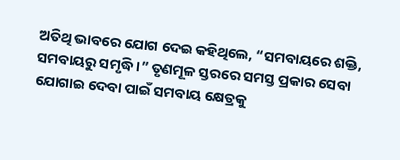ଅତିଥି ଭାବରେ ଯୋଗ ଦେଇ କହିଥିଲେ, “ସମବାୟରେ ଶକ୍ତି, ସମବାୟରୁ ସମୃଦ୍ଧି ।” ତୃଣମୂଳ ସ୍ତରରେ ସମସ୍ତ ପ୍ରକାର ସେବା ଯୋଗାଇ ଦେବା ପାଇଁ ସମବାୟ କ୍ଷେତ୍ରକୁ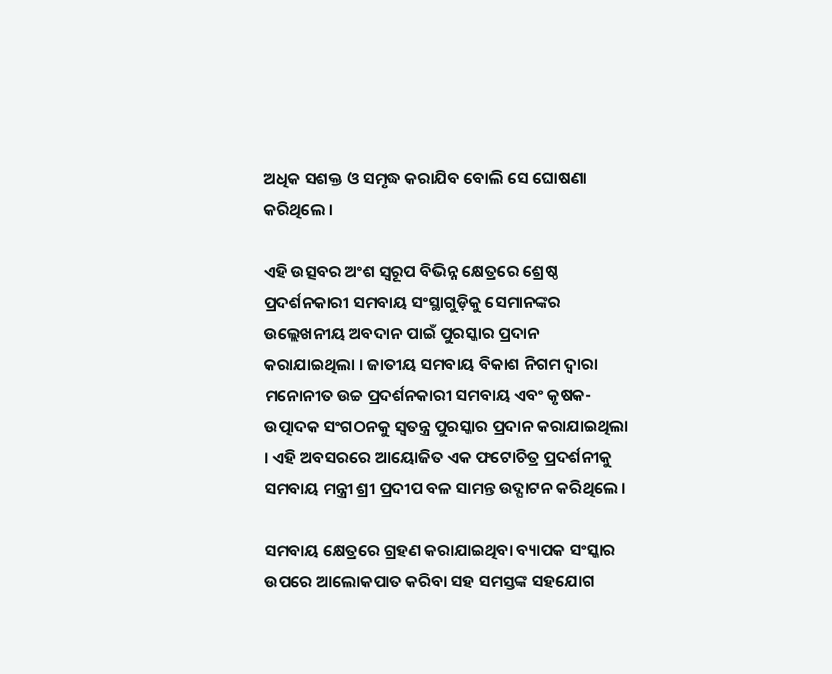ଅଧିକ ସଶକ୍ତ ଓ ସମୃଦ୍ଧ କରାଯିବ ବୋଲି ସେ ଘୋଷଣା କରିଥିଲେ ।

ଏହି ଉତ୍ସବର ଅଂଶ ସ୍ୱରୂପ ବିଭିନ୍ନ କ୍ଷେତ୍ରରେ ଶ୍ରେଷ୍ଠ ପ୍ରଦର୍ଶନକାରୀ ସମବାୟ ସଂସ୍ଥାଗୁଡ଼ିକୁ ସେମାନଙ୍କର ଉଲ୍ଲେଖନୀୟ ଅବଦାନ ପାଇଁ ପୁରସ୍କାର ପ୍ରଦାନ କରାଯାଇଥିଲା । ଜାତୀୟ ସମବାୟ ବିକାଶ ନିଗମ ଦ୍ୱାରା ମନୋନୀତ ଉଚ୍ଚ ପ୍ରଦର୍ଶନକାରୀ ସମବାୟ ଏବଂ କୃଷକ-ଉତ୍ପାଦକ ସଂଗଠନକୁ ସ୍ୱତନ୍ତ୍ର ପୁରସ୍କାର ପ୍ରଦାନ କରାଯାଇଥିଲା । ଏହି ଅବସରରେ ଆୟୋଜିତ ଏକ ଫଟୋଚିତ୍ର ପ୍ରଦର୍ଶନୀକୁ ସମବାୟ ମନ୍ତ୍ରୀ ଶ୍ରୀ ପ୍ରଦୀପ ବଳ ସାମନ୍ତ ଉଦ୍ଘାଟନ କରିଥିଲେ ।

ସମବାୟ କ୍ଷେତ୍ରରେ ଗ୍ରହଣ କରାଯାଇଥିବା ବ୍ୟାପକ ସଂସ୍କାର ଉପରେ ଆଲୋକପାତ କରିବା ସହ ସମସ୍ତଙ୍କ ସହଯୋଗ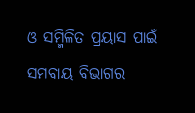ଓ ସମ୍ମିଳିତ ପ୍ରୟାସ ପାଇଁ ସମବାୟ ବିଭାଗର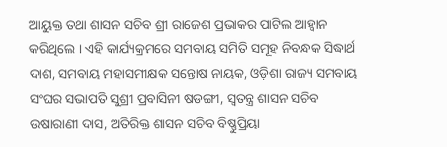ଆୟୁକ୍ତ ତଥା ଶାସନ ସଚିବ ଶ୍ରୀ ରାଜେଶ ପ୍ରଭାକର ପାଟିଲ ଆହ୍ୱାନ କରିଥିଲେ । ଏହି କାର୍ଯ୍ୟକ୍ରମରେ ସମବାୟ ସମିତି ସମୂହ ନିବନ୍ଧକ ସିଦ୍ଧାର୍ଥ ଦାଶ, ସମବାୟ ମହାସମୀକ୍ଷକ ସନ୍ତୋଷ ନାୟକ, ଓଡ଼ିଶା ରାଜ୍ୟ ସମବାୟ ସଂଘର ସଭାପତି ସୁଶ୍ରୀ ପ୍ରବାସିନୀ ଷଡଙ୍ଗୀ, ସ୍ୱତନ୍ତ୍ର ଶାସନ ସଚିବ ଉଷାରାଣୀ ଦାସ, ଅତିରିକ୍ତ ଶାସନ ସଚିବ ବିଷ୍ଣୁପ୍ରିୟା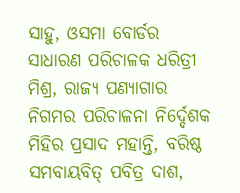ସାହୁ, ଓସମା ବୋର୍ଡର ସାଧାରଣ ପରିଚାଳକ ଧରିତ୍ରୀ ମିଶ୍ର, ରାଜ୍ୟ ପଣ୍ୟାଗାର ନିଗମର ପରିଚାଳନା ନିର୍ଦ୍ଦେଶକ ମିହିର ପ୍ରସାଦ ମହାନ୍ତି, ବରିଷ୍ଠ ସମବାୟବିତ୍ ପବିତ୍ର ଦାଶ,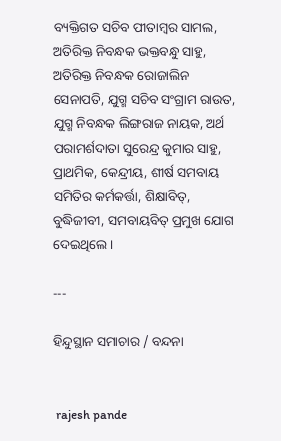ବ୍ୟକ୍ତିଗତ ସଚିବ ପୀତାମ୍ବର ସାମଲ, ଅତିରିକ୍ତ ନିବନ୍ଧକ ଭକ୍ତବନ୍ଧୁ ସାହୁ, ଅତିରିକ୍ତ ନିବନ୍ଧକ ରୋଜାଲିନ ସେନାପତି, ଯୁଗ୍ମ ସଚିବ ସଂଗ୍ରାମ ରାଉତ, ଯୁଗ୍ମ ନିବନ୍ଧକ ଲିଙ୍ଗରାଜ ନାୟକ, ଅର୍ଥ ପରାମର୍ଶଦାତା ସୁରେନ୍ଦ୍ର କୁମାର ସାହୁ, ପ୍ରାଥମିକ, କେନ୍ଦ୍ରୀୟ, ଶୀର୍ଷ ସମବାୟ ସମିତିର କର୍ମକର୍ତ୍ତା, ଶିକ୍ଷାବିତ୍‌, ବୁଦ୍ଧିଜୀବୀ, ସମବାୟବିତ୍ ପ୍ରମୁଖ ଯୋଗ ଦେଇଥିଲେ ।

---

ହିନ୍ଦୁସ୍ଥାନ ସମାଚାର / ବନ୍ଦନା


 rajesh pande